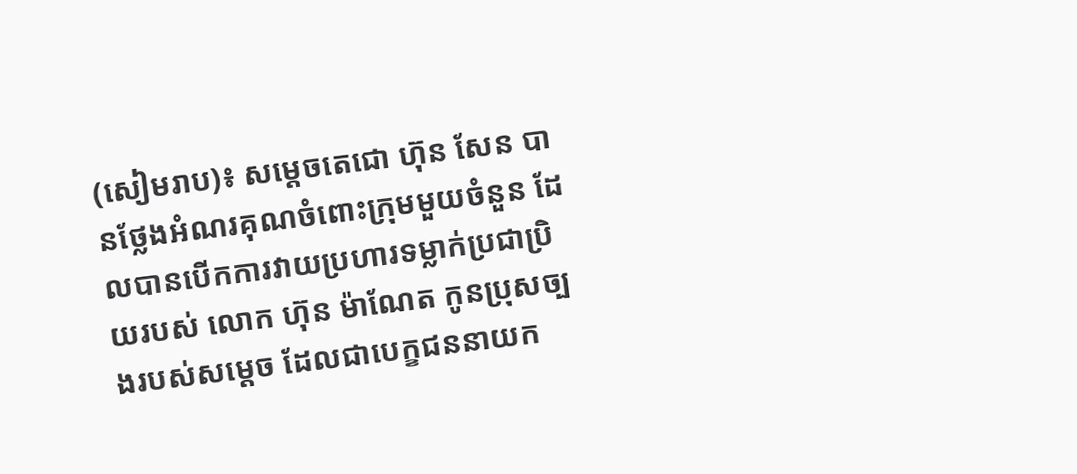(សៀមរាប)៖ សម្តេចតេជោ ហ៊ុន សែន បានថ្លែងអំណរគុណចំពោះក្រុមមួយចំនួន ដែលបានបើកការវាយប្រហារទម្លាក់ប្រជាប្រិយរបស់ លោក ហ៊ុន ម៉ាណែត កូនប្រុសច្បងរបស់សម្តេច ដែលជាបេក្ខជននាយក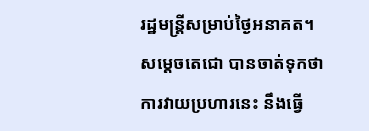រដ្ឋមន្ត្រីសម្រាប់ថ្ងៃអនាគត។ សម្តេចតេជោ បានចាត់ទុកថា ការវាយប្រហារនេះ នឹងធ្វើ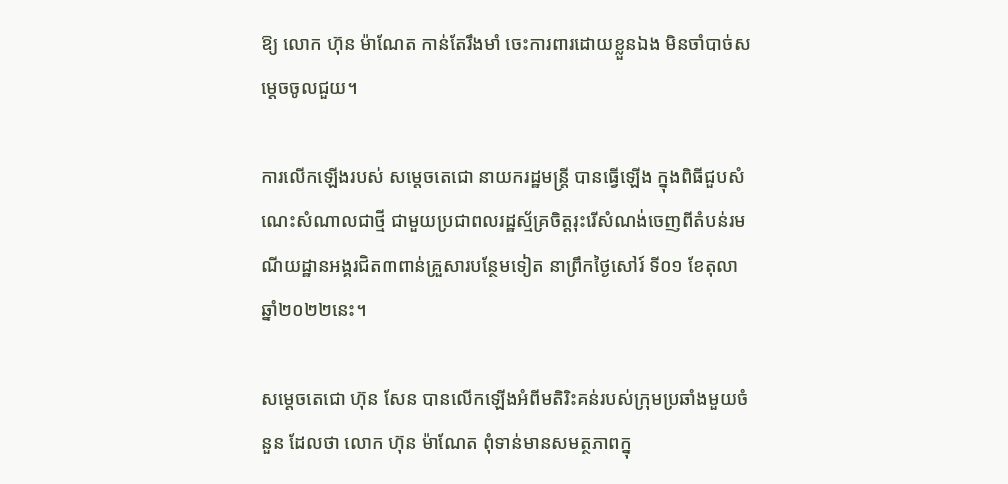ឱ្យ លោក ហ៊ុន ម៉ាណែត កាន់តែរឹងមាំ ចេះការពារដោយខ្លួនឯង មិនចាំបាច់សម្តេចចូលជួយ។

ការលើកឡើងរបស់ សម្តេចតេជោ នាយករដ្ឋមន្ត្រី បានធ្វើឡើង ក្នុងពិធីជួបសំណេះសំណាលជាថ្មី ជាមួយប្រជាពលរដ្ឋស្ម័គ្រចិត្តរុះរើសំណង់ចេញពីតំបន់រមណីយដ្ឋានអង្គរជិត៣ពាន់គ្រួសារបន្ថែមទៀត នាព្រឹកថ្ងៃសៅរ៍ ទី០១ ខែតុលា ឆ្នាំ២០២២នេះ។

សម្តេចតេជោ ហ៊ុន សែន បានលើកឡើងអំពីមតិរិះគន់របស់ក្រុមប្រឆាំងមួយចំនួន ដែលថា លោក ហ៊ុន ម៉ាណែត ពុំទាន់មានសមត្ថភាពក្នុ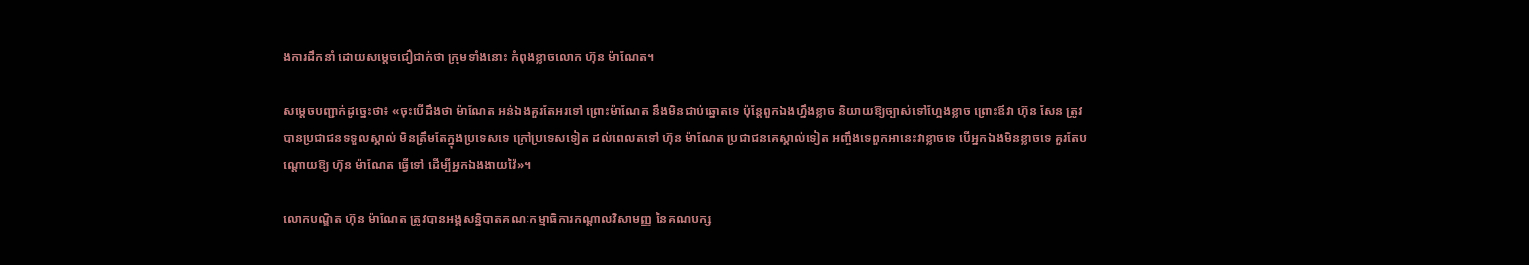ងការដឹកនាំ ដោយសម្តេចជឿជាក់ថា ក្រុមទាំងនោះ កំពុងខ្លាចលោក ហ៊ុន ម៉ាណែត។

សម្តេចបញ្ជាក់ដូច្នេះថា៖ «ចុះបើដឹងថា ម៉ាណែត អន់ឯងគួរតែអរទៅ ព្រោះម៉ាណែត នឹងមិនជាប់ឆ្នោតទេ ប៉ុន្តែពួកឯងហ្នឹងខ្លាច និយាយឱ្យច្បាស់ទៅហ្អែងខ្លាច ព្រោះឪវា ហ៊ុន សែន ត្រូវបានប្រជាជនទទួលស្គាល់ មិនត្រឹមតែក្នុងប្រទេសទេ ក្រៅប្រទេសទៀត ដល់ពេលតទៅ ហ៊ុន ម៉ាណែត ប្រជាជនគេស្គាល់ទៀត អញ្ចឹងទេពួកអានេះវាខ្លាចទេ បើអ្នកឯងមិនខ្លាចទេ គួរតែបណ្តោយឱ្យ ហ៊ុន ម៉ាណែត ធ្វើទៅ ដើម្បីអ្នកឯងងាយវ៉ៃ»។

លោកបណ្ឌិត ហ៊ុន ម៉ាណែត ត្រូវបានអង្គសន្និបាតគណៈកម្មាធិការកណ្តាលវិសាមញ្ញ នៃគណបក្ស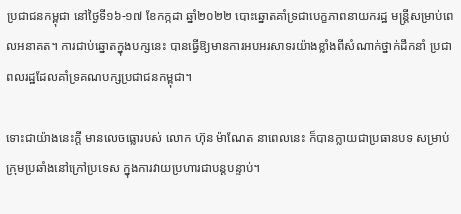ប្រជាជនកម្ពុជា នៅថ្ងៃទី១៦-១៧ ខែកក្កដា ឆ្នាំ២០២២ បោះឆ្នោតគាំទ្រជាបេក្ខភាពនាយករដ្ឋ មន្ត្រីសម្រាប់ពេលអនាគត។ ការជាប់ឆ្នោតក្នុងបក្សនេះ បានធ្វើឱ្យមានការអបអរសាទរយ៉ាងខ្លាំងពីសំណាក់ថ្នាក់ដឹកនាំ ប្រជាពលរដ្ឋដែលគាំទ្រគណបក្សប្រជាជនកម្ពុជា។

ទោះជាយ៉ាងនេះក្តី មានលេចធ្លោរបស់ លោក ហ៊ុន ម៉ាណែត នាពេលនេះ ក៏បានក្លាយជាប្រធានបទ សម្រាប់ក្រុមប្រឆាំងនៅក្រៅប្រទេស ក្នុងការវាយប្រហារជាបន្តបន្ទាប់។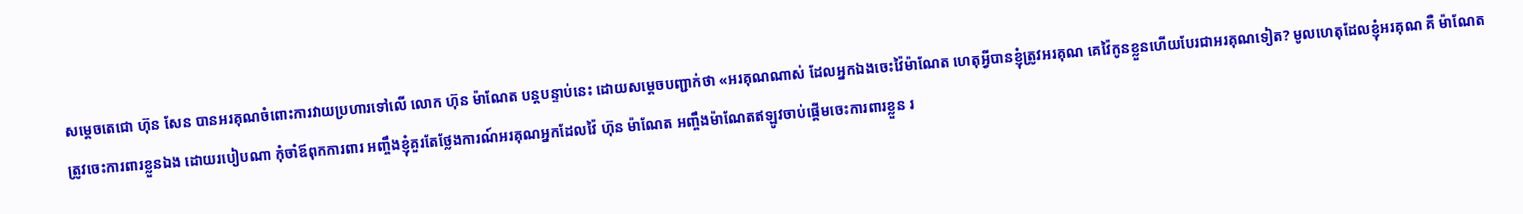សម្តេចតេជោ ហ៊ុន សែន បានអរគុណចំពោះការវាយប្រហារទៅលើ លោក ហ៊ុន ម៉ាណែត បន្តបន្ទាប់នេះ ដោយសម្តេចបញ្ជាក់ថា «អរគុណណាស់ ដែលអ្នកឯងចេះវ៉ៃម៉ាណែត ហេតុអ្វីបានខ្ញុំត្រូវអរគុណ គេវ៉ៃកូនខ្លួនហើយបែរជាអរគុណទៀត? មូលហេតុដែលខ្ញុំអរគុណ គឺ ម៉ាណែត ត្រូវចេះការពារខ្លួនឯង ដោយរបៀបណា កុំចាំឪពុកការពារ អញ្ចឹងខ្ញុំគួរតែថ្លែងការណ៍អរគុណអ្នកដែលវ៉ៃ ហ៊ុន ម៉ាណែត អញ្ចឹងម៉ាណែតឥឡូវចាប់ផ្តើមចេះការពារខ្លួន រ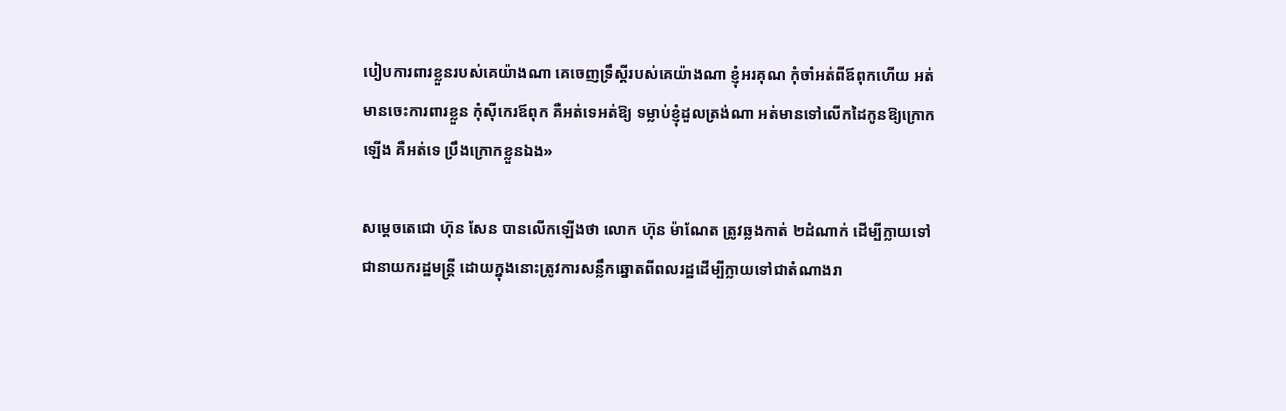បៀបការពារខ្លួនរបស់គេយ៉ាងណា គេចេញទ្រឹស្តីរបស់គេយ៉ាងណា ខ្ញុំអរគុណ កុំចាំអត់ពីឪពុកហើយ អត់មានចេះការពារខ្លួន កុំស៊ីកេរឪពុក គឺអត់ទេអត់ឱ្យ ទម្លាប់ខ្ញុំដួលត្រង់ណា អត់មានទៅលើកដៃកូនឱ្យក្រោកឡើង គឺអត់ទេ ប្រឹងក្រោកខ្លួនឯង»

សម្តេចតេជោ ហ៊ុន សែន បានលើកឡើងថា លោក ហ៊ុន ម៉ាណែត ត្រូវឆ្លងកាត់ ២ដំណាក់ ដើម្បីក្លាយទៅជានាយករដ្ឋមន្ត្រី ដោយក្នុងនោះត្រូវការសន្លឹកឆ្នោតពីពលរដ្ឋដើម្បីក្លាយទៅជាតំណាងរា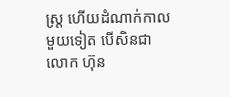ស្រ្ត ហើយដំណាក់កាលមួយទៀត បើសិនជា លោក ហ៊ុន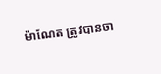ម៉ាណែត ត្រូវបានចា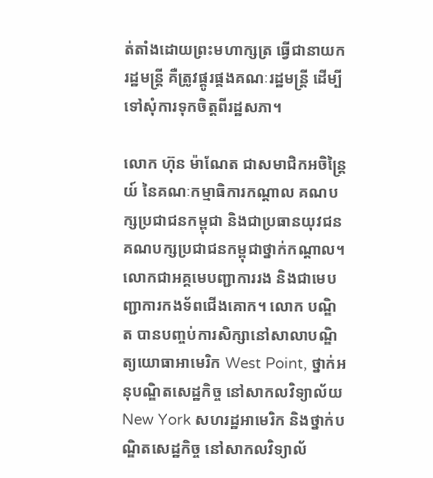ត់តាំងដោយព្រះមហាក្សត្រ ធ្វើជានាយករដ្ឋមន្ត្រី គឺត្រូវផ្គូរផ្គងគណៈរដ្ឋមន្ត្រី ដើម្បីទៅសុំការទុកចិត្តពីរដ្ឋសភា។

លោក ហ៊ុន ម៉ាណែត ជាសមាជិកអចិន្រ្តៃយ៍ នៃគណៈកម្មាធិការកណ្តាល គណបក្សប្រជាជនកម្ពុជា និងជាប្រធានយុវជនគណបក្សប្រជាជនកម្ពុជាថ្នាក់កណ្តាល។ លោកជាអគ្គមេបញ្ជាការរង និងជាមេបញ្ជាការកងទ័ពជើងគោក។ លោក បណ្ឌិត បានបញ្ចប់ការសិក្សានៅសាលាបណ្ឌិត្យយោធាអាមេរិក West Point, ថ្នាក់អនុបណ្ឌិតសេដ្ឋកិច្ច នៅសាកលវិទ្យាល័យ New York សហរដ្ឋអាមេរិក និងថ្នាក់បណ្ឌិតសេដ្ឋកិច្ច នៅសាកលវិទ្យាល័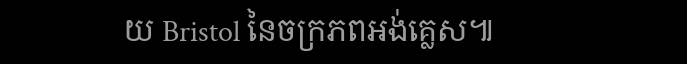យ Bristol នៃចក្រភពអង់គ្លេស៕